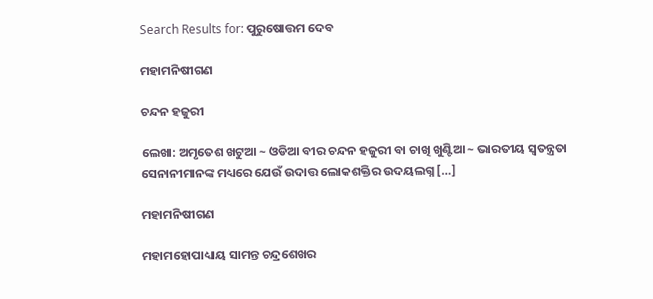Search Results for: ପୁରୁଷୋତ୍ତମ ଦେବ

ମହାମନିଷୀଗଣ

ଚନ୍ଦନ ହଜୁରୀ

ଲେଖା: ଅମୃତେଶ ଖଟୁଆ ~ ଓଡିଆ ବୀର ଚନ୍ଦନ ହଜୁରୀ ବା ଚାଖି ଖୁଣ୍ଟିଆ ~ ଭାରତୀୟ ସ୍ଵତନ୍ତ୍ରତା ସେନାନୀମାନଙ୍କ ମଧ୍ୟରେ ଯେଉଁ ଉଦାତ୍ତ ଲୋକଶକ୍ତିର ଉଦୟଲଗ୍ନ […]

ମହାମନିଷୀଗଣ

ମହାମହୋପାଧ୍ୟାୟ ସାମନ୍ତ ଚନ୍ଦ୍ରଶେଖର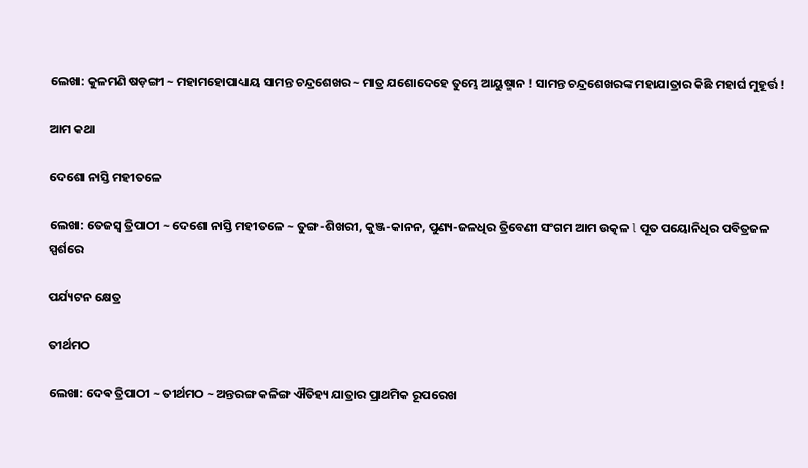ଲେଖା: କୁଳମଣି ଷଡ଼ଙ୍ଗୀ ~ ମହାମହୋପାଧ୍ୟାୟ ସାମନ୍ତ ଚନ୍ଦ୍ରଶେଖର ~ ମାତ୍ର ଯଶୋଦେହେ ତୁମ୍ଭେ ଆୟୁଷ୍ମାନ ! ସାମନ୍ତ ଚନ୍ଦ୍ରଶେଖରଙ୍କ ମହାଯାତ୍ରାର କିଛି ମହାର୍ଘ ମୁହୂର୍ତ୍ତ !

ଆମ କଥା

ଦେଶୋ ନାସ୍ତି ମହୀତଳେ

ଲେଖା: ତେଜସ୍ୱ ତ୍ରିପାଠୀ ~ ଦେଶୋ ନାସ୍ତି ମହୀତଳେ ~ ତୁଙ୍ଗ-ଶିଖରୀ, କୁଞ୍ଜ-କାନନ, ପୁଣ୍ୟ-ଜଳଧିର ତ୍ରିବେଣୀ ସଂଗମ ଆମ ଉତ୍କଳ l ପୂତ ପୟୋନିଧିର ପବିତ୍ରଜଳ ସ୍ପର୍ଶରେ

ପର୍ଯ୍ୟଟନ କ୍ଷେତ୍ର

ତୀର୍ଥମଠ

ଲେଖା: ଦେଵ ତ୍ରିପାଠୀ ~ ତୀର୍ଥମଠ ~ ଅନ୍ତରଙ୍ଗ କଳିଙ୍ଗ ଐତିହ୍ୟ ଯାତ୍ରାର ପ୍ରାଥମିକ ରୂପରେଖ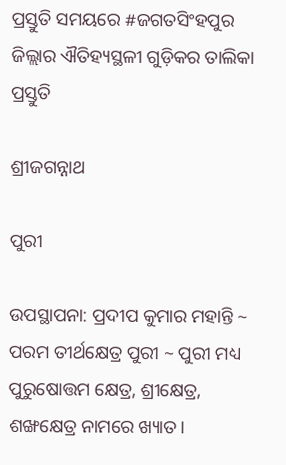ପ୍ରସ୍ତୁତି ସମୟରେ #ଜଗତସିଂହପୁର ଜିଲ୍ଲାର ଐତିହ୍ୟସ୍ଥଳୀ ଗୁଡ଼ିକର ତାଲିକା ପ୍ରସ୍ତୁତି

ଶ୍ରୀଜଗନ୍ନାଥ

ପୁରୀ

ଉପସ୍ଥାପନା: ପ୍ରଦୀପ କୁମାର ମହାନ୍ତି ~ ପରମ ତୀର୍ଥକ୍ଷେତ୍ର ପୁରୀ ~ ପୁରୀ ମଧ୍ୟ ପୁରୁଷୋତ୍ତମ କ୍ଷେତ୍ର, ଶ୍ରୀକ୍ଷେତ୍ର, ଶଙ୍ଖକ୍ଷେତ୍ର ନାମରେ ଖ୍ୟାତ।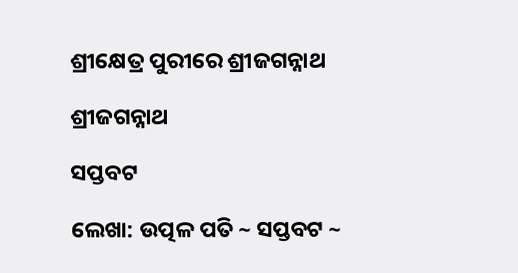ଶ୍ରୀକ୍ଷେତ୍ର ପୁରୀରେ ଶ୍ରୀଜଗନ୍ନାଥ

ଶ୍ରୀଜଗନ୍ନାଥ

ସପ୍ତବଟ

ଲେଖା: ଉତ୍ପଳ ପତି ~ ସପ୍ତବଟ ~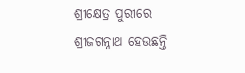ଶ୍ରୀକ୍ଷେତ୍ର ପୁରୀରେ ଶ୍ରୀଜଗନ୍ନାଥ ହେଉଛନ୍ତି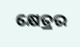କ୍ଷେତ୍ରର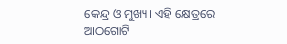କେନ୍ଦ୍ର ଓ ମୁଖ୍ୟ। ଏହି କ୍ଷେତ୍ରରେ ଆଠଗୋଟି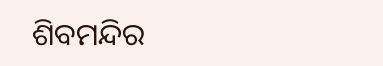ଶିବମନ୍ଦିର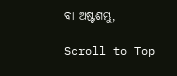ବା ଅଷ୍ଟଶମ୍ଭୁ,

Scroll to Top